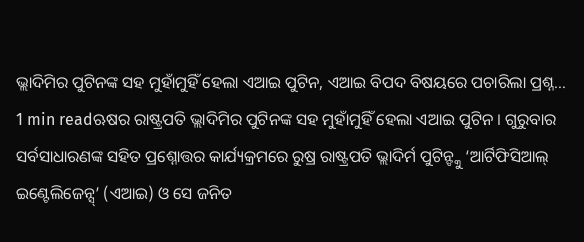ଭ୍ଲାଦିମିର ପୁଟିନଙ୍କ ସହ ମୁହାଁମୁହିଁ ହେଲା ଏଆଇ ପୁଟିନ, ଏଆଇ ବିପଦ ବିଷୟରେ ପଚାରିଲା ପ୍ରଶ୍ନ…
1 min readଋଷର ରାଷ୍ଟ୍ରପତି ଭ୍ଲାଦିମିର ପୁଟିନଙ୍କ ସହ ମୁହାଁମୁହିଁ ହେଲା ଏଆଇ ପୁଟିନ । ଗୁରୁବାର ସର୍ବସାଧାରଣଙ୍କ ସହିତ ପ୍ରଶ୍ନୋତ୍ତର କାର୍ଯ୍ୟକ୍ରମରେ ରୁଷ୍ର ରାଷ୍ଟ୍ରପତି ଭ୍ଲାଦିର୍ମ ପୁଟିନ୍ଙ୍କୁ ‘ଆର୍ଟିଫିସିଆଲ୍ ଇଣ୍ଟେଲିଜେନ୍ସ୍’ (ଏଆଇ) ଓ ସେ ଜନିତ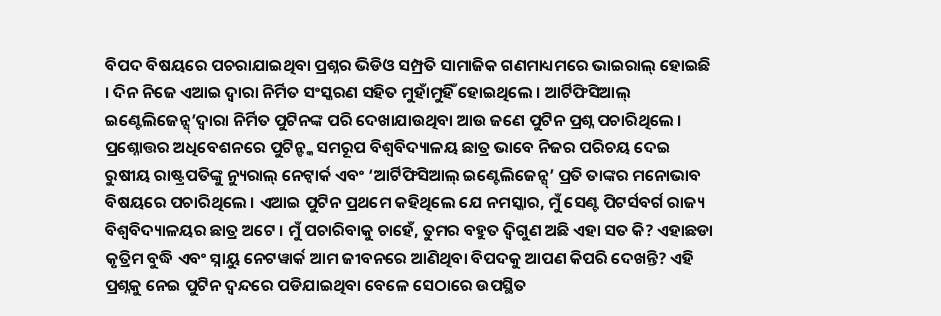ବିପଦ ବିଷୟରେ ପଚରାଯାଇଥିବା ପ୍ରଶ୍ନର ଭିଡିଓ ସମ୍ପ୍ରତି ସାମାଜିକ ଗଣମାଧ୍ୟମରେ ଭାଇରାଲ୍ ହୋଇଛି । ଦିନ ନିଜେ ଏଆଇ ଦ୍ୱାରା ନିର୍ମିତ ସଂସ୍କରଣ ସହିତ ମୁହାଁମୁହିଁ ହୋଇଥିଲେ । ଆର୍ଟିଫିସିଆଲ୍ ଇଣ୍ଟେଲିଜେନ୍ସ୍’ଦ୍ୱାରା ନିର୍ମିତ ପୁଟିନଙ୍କ ପରି ଦେଖାଯାଉଥିବା ଆଉ ଜଣେ ପୁଟିନ ପ୍ରଶ୍ନ ପଚାରିଥିଲେ । ପ୍ରଶ୍ନୋତ୍ତର ଅଧିବେଶନରେ ପୁଟିନ୍ଙ୍କ ସମରୂପ ବିଶ୍ୱବିଦ୍ୟାଳୟ ଛାତ୍ର ଭାବେ ନିଜର ପରିଚୟ ଦେଇ ରୁଷୀୟ ରାଷ୍ଟ୍ରପତିଙ୍କୁ ନ୍ୟୁରାଲ୍ ନେଟ୍ୱାର୍କ ଏବଂ ‘ଆର୍ଟିଫିସିଆଲ୍ ଇଣ୍ଟେଲିଜେନ୍ସ୍’ ପ୍ରତି ତାଙ୍କର ମନୋଭାବ ବିଷୟରେ ପଚାରିଥିଲେ । ଏଆଇ ପୁଟିନ ପ୍ରଥମେ କହିଥିଲେ ଯେ ନମସ୍କାର, ମୁଁ ସେଣ୍ଟ ପିଟର୍ସବର୍ଗ ରାଜ୍ୟ ବିଶ୍ୱବିଦ୍ୟାଳୟର ଛାତ୍ର ଅଟେ । ମୁଁ ପଚାରିବାକୁ ଚାହେଁ, ତୁମର ବହୁତ ଦ୍ୱିଗୁଣ ଅଛି ଏହା ସତ କି? ଏହାଛଡା କୃତ୍ରିମ ବୁଦ୍ଧି ଏବଂ ସ୍ନାୟୁ ନେଟୱାର୍କ ଆମ ଜୀବନରେ ଆଣିଥିବା ବିପଦକୁ ଆପଣ କିପରି ଦେଖନ୍ତି? ଏହି ପ୍ରଶ୍ନକୁ ନେଇ ପୁଟିନ ଦ୍ୱନ୍ଦରେ ପଡିଯାଇଥିବା ବେଳେ ସେଠାରେ ଉପସ୍ଥିତ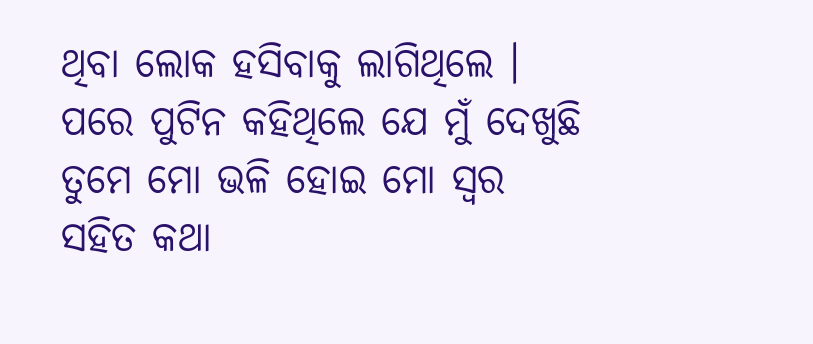ଥିବା ଲୋକ ହସିବାକୁ ଲାଗିଥିଲେ । ପରେ ପୁଟିନ କହିଥିଲେ ଯେ ମୁଁ ଦେଖୁଛି ତୁମେ ମୋ ଭଳି ହୋଇ ମୋ ସ୍ୱର ସହିତ କଥା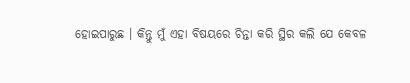ହୋଇପାରୁଛ । କିନ୍ତୁ ମୁଁ ଏହା ବିଷୟରେ ଚିନ୍ତା କରି ସ୍ଥିର କଲି ଯେ କେବଳ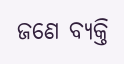ଜଣେ ବ୍ୟକ୍ତି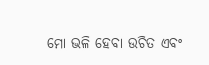ମୋ ଭଳି ହେବା ଉଚିତ ଏବଂ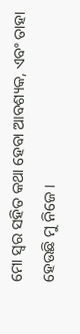ମୋ ସ୍ୱର ସହିତ କଥା ହେବା ଆବଶ୍ୟକ, ଏବଂ ତାହା ହେଉଛି ମୁ ନିଜେ ।